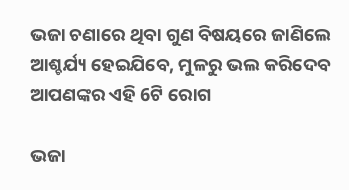ଭଜା ଚଣାରେ ଥିବା ଗୁଣ ବିଷୟରେ ଜାଣିଲେ ଆଶ୍ଚର୍ଯ୍ୟ ହେଇଯିବେ, ମୁଳରୁ ଭଲ କରିଦେବ ଆପଣଙ୍କର ଏହି 6ଟି ରୋଗ

ଭଜା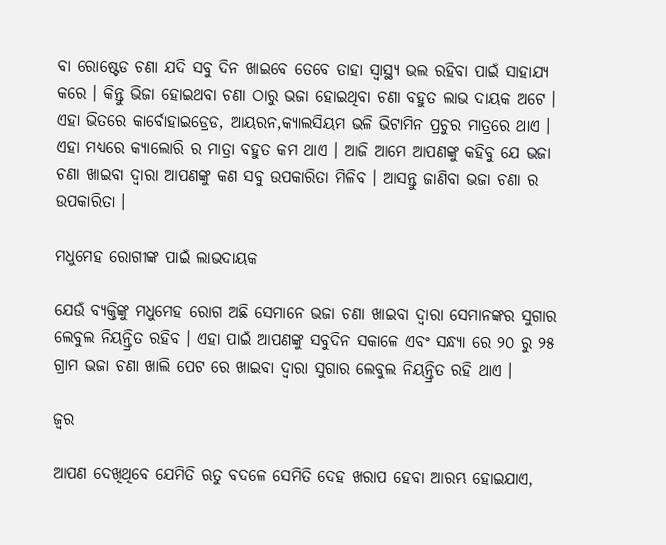ବା ରୋଷ୍ଟେଡ ଚଣା ଯଦି ସବୁ ଦିନ ଖାଇବେ ତେବେ ତାହା ସ୍ୱାସ୍ଥ୍ୟ ଭଲ ରହିବା ପାଇଁ ସାହାଯ୍ୟ କରେ । କିନ୍ତୁ ଭିଜା ହୋଇଥବା ଚଣା ଠାରୁ ଭଜା ହୋଇଥିବା ଚଣା ବହୁତ ଲାଭ ଦାୟକ ଅଟେ । ଏହା ଭିତରେ କାର୍ବୋହାଇଡ୍ରେଡ, ଆୟରନ,କ୍ୟାଲସିୟମ ଭଳି ଭିଟାମିନ ପ୍ରଚୁର ମାତ୍ରରେ ଥାଏ । ଏହା ମଧ୍ୟରେ କ୍ୟାଲୋରି ର ମାତ୍ରା ବହୁତ କମ ଥାଏ । ଆଜି ଆମେ ଆପଣଙ୍କୁ କହିବୁ ଯେ ଭଜା ଚଣା ଖାଇବା ଦ୍ଵାରା ଆପଣଙ୍କୁ କଣ ସବୁ ଉପକାରିତା ମିଳିବ । ଆସନ୍ତୁ ଜାଣିବା ଭଜା ଚଣା ର ଉପକାରିତା ।

ମଧୁମେହ ରୋଗୀଙ୍କ ପାଇଁ ଲାଭଦାୟକ

ଯେଉଁ ବ୍ୟକ୍ତିଙ୍କୁ ମଧୁମେହ ରୋଗ ଅଛି ସେମାନେ ଭଜା ଚଣା ଖାଇବା ଦ୍ଵାରା ସେମାନଙ୍କର ସୁଗାର ଲେବୁଲ ନିୟନ୍ତ୍ରିତ ରହିବ । ଏହା ପାଇଁ ଆପଣଙ୍କୁ ସବୁଦିନ ସକାଳେ ଏବଂ ସନ୍ଧ୍ୟା ରେ ୨୦ ରୁ ୨୫ ଗ୍ରାମ ଭଜା ଚଣା ଖାଲି ପେଟ ରେ ଖାଇବା ଦ୍ଵାରା ସୁଗାର ଲେବୁଲ ନିୟନ୍ତ୍ରିତ ରହି ଥାଏ ।

ଜ୍ଵର

ଆପଣ ଦେଖିଥିବେ ଯେମିତି ଋତୁ ବଦଳେ ସେମିତି ଦେହ ଖରାପ ହେବା ଆରମ୍ଭ ହୋଇଯାଏ,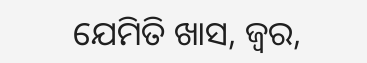ଯେମିତି ଖାସ, ଜ୍ଵର,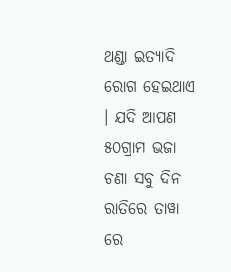ଥଣ୍ଡା ଇତ୍ୟାଦି ରୋଗ ହେଇଥାଏ । ଯଦି ଆପଣ ୫୦ଗ୍ରାମ ଭଜା ଚଣା ସବୁ ଦିନ ରାତିରେ ତାୱା ରେ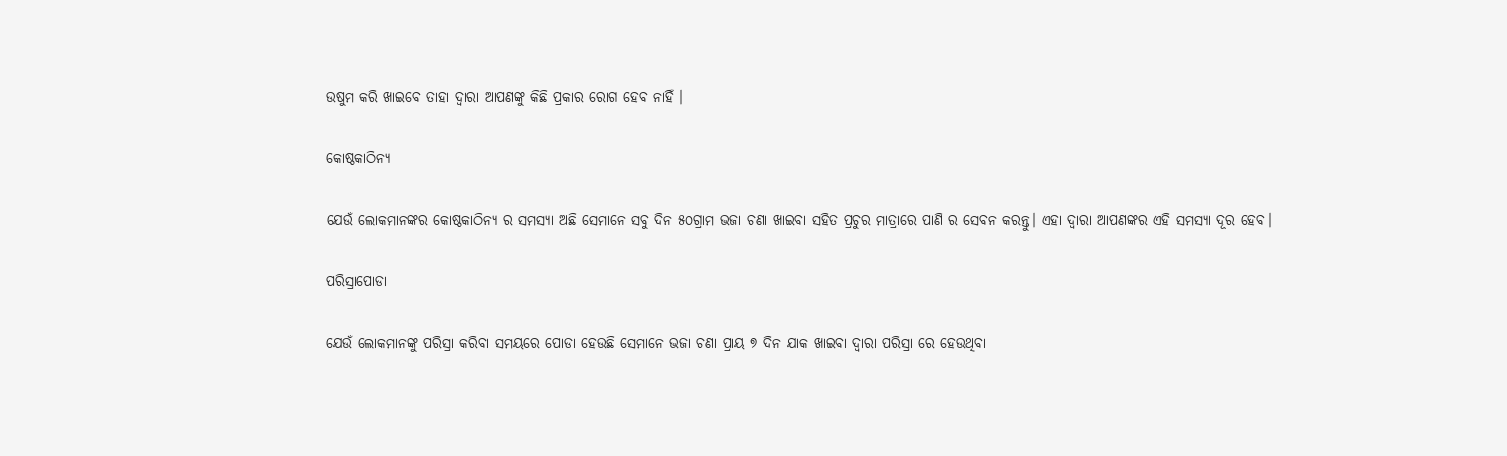ଉଷୁମ କରି ଖାଇବେ ତାହା ଦ୍ଵାରା ଆପଣଙ୍କୁ କିଛି ପ୍ରକାର ରୋଗ ହେବ ନାହିଁ ।

କୋଷ୍ଠକାଠିନ୍ୟ

ଯେଉଁ ଲୋକମାନଙ୍କର କୋଷ୍ଠକାଠିନ୍ୟ ର ସମସ୍ୟା ଅଛି ସେମାନେ ସବୁ ଦିନ ୫୦ଗ୍ରାମ ଭଜା ଚଣା ଖାଇବା ସହିତ ପ୍ରଚୁର ମାତ୍ରାରେ ପାଣି ର ସେବନ କରନ୍ତୁ। ଏହା ଦ୍ଵାରା ଆପଣଙ୍କର ଏହି ସମସ୍ଯା ଦୂର ହେବ।

ପରିସ୍ରାପୋଡା

ଯେଉଁ ଲୋକମାନଙ୍କୁ ପରିସ୍ରା କରିବା ସମୟରେ ପୋଡା ହେଉଛି ସେମାନେ ଭଜା ଚଣା ପ୍ରାୟ ୭ ଦିନ ଯାକ ଖାଇବା ଦ୍ଵାରା ପରିସ୍ରା ରେ ହେଉଥିବା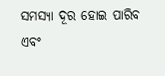ସମସ୍ଯା ଦୂର ହୋଇ ପାରିବ ଏବଂ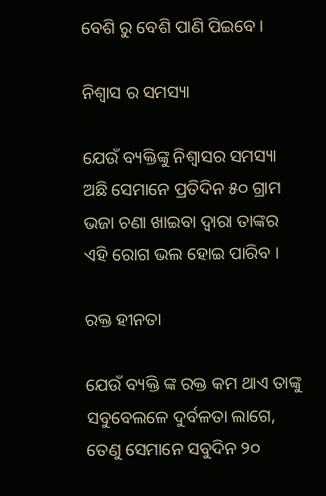ବେଶି ରୁ ବେଶି ପାଣି ପିଇବେ ।

ନିଶ୍ଵାସ ର ସମସ୍ୟା

ଯେଉଁ ବ୍ୟକ୍ତିଙ୍କୁ ନିଶ୍ଵାସର ସମସ୍ୟା ଅଛି ସେମାନେ ପ୍ରତିଦିନ ୫୦ ଗ୍ରାମ ଭଜା ଚଣା ଖାଇବା ଦ୍ଵାରା ତାଙ୍କର ଏହି ରୋଗ ଭଲ ହୋଇ ପାରିବ ।

ରକ୍ତ ହୀନତା

ଯେଉଁ ବ୍ୟକ୍ତି ଙ୍କ ରକ୍ତ କମ ଥାଏ ତାଙ୍କୁ ସବୁବେଲଳେ ଦୁର୍ବଳତା ଲାଗେ, ତେଣୁ ସେମାନେ ସବୁଦିନ ୨୦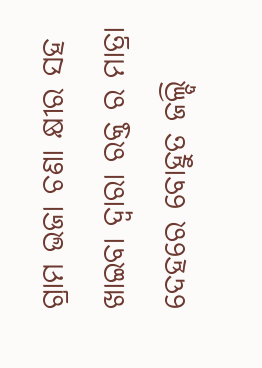ଗ୍ରାମ ଭଜା ଚଣା କ୍ଷୀର ସହ ଖାଇବା ଦ୍ଵାରା ରକ୍ତ ର ମାତ୍ରା ଦେହରେ ବୋହୁତ ଜଲ୍ଦି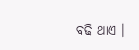ବଢି ଥାଏ ।